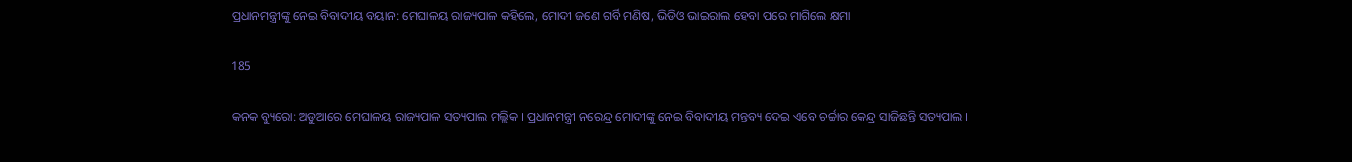ପ୍ରଧାନମନ୍ତ୍ରୀଙ୍କୁ ନେଇ ବିବାଦୀୟ ବୟାନ: ମେଘାଳୟ ରାଜ୍ୟପାଳ କହିଲେ, ମୋଦୀ ଜଣେ ଗର୍ବି ମଣିଷ, ଭିଡିଓ ଭାଇରାଲ ହେବା ପରେ ମାଗିଲେ କ୍ଷମା

185

କନକ ବ୍ୟୁରୋ: ଅଡୁଆରେ ମେଘାଳୟ ରାଜ୍ୟପାଳ ସତ୍ୟପାଲ ମଲ୍ଲିକ । ପ୍ରଧାନମନ୍ତ୍ରୀ ନରେନ୍ଦ୍ର ମୋଦୀଙ୍କୁ ନେଇ ବିବାଦୀୟ ମନ୍ତବ୍ୟ ଦେଇ ଏବେ ଚର୍ଚ୍ଚାର କେନ୍ଦ୍ର ସାଜିଛନ୍ତି ସତ୍ୟପାଲ ।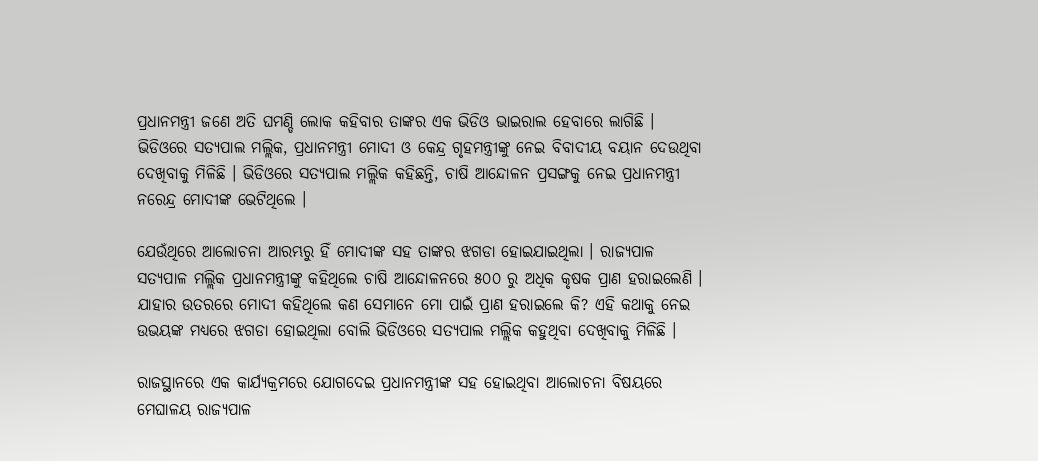ପ୍ରଧାନମନ୍ତ୍ରୀ ଜଣେ ଅତି ଘମଣ୍ଡି ଲୋକ କହିବାର ତାଙ୍କର ଏକ ଭିଡିଓ ଭାଇରାଲ ହେବାରେ ଲାଗିଛି । ଭିଡିଓରେ ସତ୍ୟପାଲ ମଲ୍ଲିକ, ପ୍ରଧାନମନ୍ତ୍ରୀ ମୋଦୀ ଓ କେନ୍ଦ୍ର ଗୃହମନ୍ତ୍ରୀଙ୍କୁ ନେଇ ବିବାଦୀୟ ବୟାନ ଦେଉଥିବା ଦେଖିବାକୁ ମିଳିଛି । ଭିଡିଓରେ ସତ୍ୟପାଲ ମଲ୍ଲିକ କହିଛନ୍ତି, ଚାଷି ଆନ୍ଦୋଳନ ପ୍ରସଙ୍ଗକୁ ନେଇ ପ୍ରଧାନମନ୍ତ୍ରୀ ନରେନ୍ଦ୍ର ମୋଦୀଙ୍କ ଭେଟିଥିଲେ ।

ଯେଉଁଥିରେ ଆଲୋଚନା ଆରମ୍ଭରୁ ହିଁ ମୋଦୀଙ୍କ ସହ ତାଙ୍କର ଝଗଡା ହୋଇଯାଇଥିଲା । ରାଜ୍ୟପାଳ ସତ୍ୟପାଳ ମଲ୍ଲିକ ପ୍ରଧାନମନ୍ତ୍ରୀଙ୍କୁ କହିଥିଲେ ଚାଷି ଆନ୍ଦୋଳନରେ ୫୦୦ ରୁ ଅଧିକ କୃଷକ ପ୍ରାଣ ହରାଇଲେଣି । ଯାହାର ଉତରରେ ମୋଦୀ କହିଥିଲେ କଣ ସେମାନେ ମୋ ପାଇଁ ପ୍ରାଣ ହରାଇଲେ କି? ଏହି କଥାକୁ ନେଇ ଉଭୟଙ୍କ ମଧ୍ୟରେ ଝଗଡା ହୋଇଥିଲା ବୋଲି ଭିଡିଓରେ ସତ୍ୟପାଲ ମଲ୍ଲିକ କହୁଥିବା ଦେଖିବାକୁ ମିଳିଛି ।

ରାଜସ୍ଥାନରେ ଏକ କାର୍ଯ୍ୟକ୍ରମରେ ଯୋଗଦେଇ ପ୍ରଧାନମନ୍ତ୍ରୀଙ୍କ ସହ ହୋଇଥିବା ଆଲୋଚନା ବିଷୟରେ ମେଘାଳୟ ରାଜ୍ୟପାଳ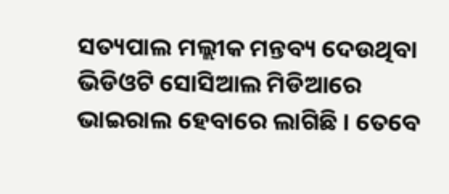ସତ୍ୟପାଲ ମଲ୍ଲୀକ ମନ୍ତବ୍ୟ ଦେଉଥିବା ଭିଡିଓଟି ସୋସିଆଲ ମିଡିଆରେ ଭାଇରାଲ ହେବାରେ ଲାଗିଛି । ତେବେ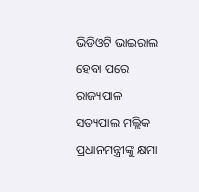ଭିଡିଓଟି ଭାଇରାଲ ହେବା ପରେ ରାଜ୍ୟପାଳ ସତ୍ୟପାଲ ମଲ୍ଲିକ ପ୍ରଧାନମନ୍ତ୍ରୀଙ୍କୁ କ୍ଷମା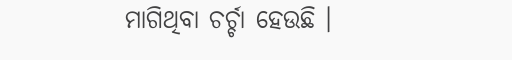ମାଗିଥିବା ଚର୍ଚ୍ଚା ହେଉଛି ।